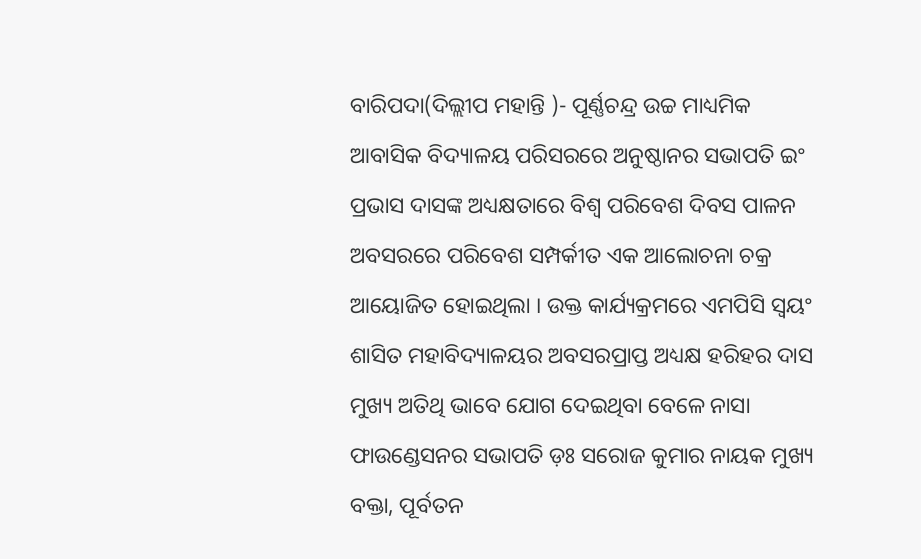ବାରିପଦା(ଦିଲ୍ଲୀପ ମହାନ୍ତି )- ପୂର୍ଣ୍ଣଚନ୍ଦ୍ର ଉଚ୍ଚ ମାଧ୍ୟମିକ ଆବାସିକ ବିଦ୍ୟାଳୟ ପରିସରରେ ଅନୁଷ୍ଠାନର ସଭାପତି ଇଂ ପ୍ରଭାସ ଦାସଙ୍କ ଅଧ୍ୟକ୍ଷତାରେ ବିଶ୍ୱ ପରିବେଶ ଦିବସ ପାଳନ ଅବସରରେ ପରିବେଶ ସମ୍ପର୍କୀତ ଏକ ଆଲୋଚନା ଚକ୍ର ଆୟୋଜିତ ହୋଇଥିଲା । ଉକ୍ତ କାର୍ଯ୍ୟକ୍ରମରେ ଏମପିସି ସ୍ୱୟଂ ଶାସିତ ମହାବିଦ୍ୟାଳୟର ଅବସରପ୍ରାପ୍ତ ଅଧ୍ୟକ୍ଷ ହରିହର ଦାସ ମୁଖ୍ୟ ଅତିଥି ଭାବେ ଯୋଗ ଦେଇଥିବା ବେଳେ ନାସା ଫାଉଣ୍ଡେସନର ସଭାପତି ଡ଼ଃ ସରୋଜ କୁମାର ନାୟକ ମୁଖ୍ୟ ବକ୍ତା, ପୂର୍ବତନ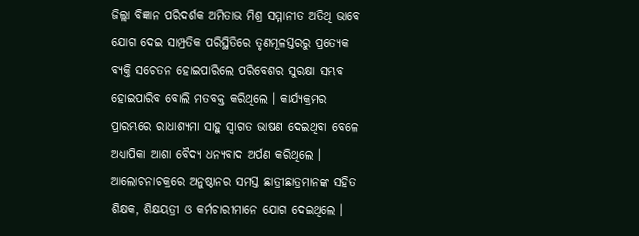ଜିଲ୍ଲା ବିଜ୍ଞାନ ପରିଦର୍ଶକ ଅମିତାଭ ମିଶ୍ର ସମ୍ମାନୀତ ଅତିଥି ଭାବେ ଯୋଗ ଦେଇ ସାମ୍ପ୍ରତିକ ପରିସ୍ଥିତିରେ ତୃଣମୂଳସ୍ତରରୁ ପ୍ରତ୍ୟେକ ବ୍ୟକ୍ତି ସଚେତନ ହୋଇପାରିଲେ ପରିବେଶର ସୁରକ୍ଷା ସମ୍ଭବ ହୋଇପାରିବ ବୋଲି ମତବକ୍ତ କରିଥିଲେ । କାର୍ଯ୍ୟକ୍ରମର ପ୍ରାରମ୍ଭରେ ରାଧାଶ୍ୟମା ସାହୁ ସ୍ୱାଗତ ଭାଷଣ ଦେଇଥିବା ବେଳେ ଅଧ୍ୟାପିକା ଆଶା ବୈଦ୍ୟ ଧନ୍ୟବାଦ ଅର୍ପଣ କରିଥିଲେ । ଆଲୋଚନାଚକ୍ରରେ ଅନୁଷ୍ଠାନର ସମସ୍ତ ଛାତ୍ରୀଛାତ୍ରମାନଙ୍କ ସହିତ ଶିକ୍ଷକ, ଶିକ୍ଷୟତ୍ରୀ ଓ କର୍ମଚାରୀମାନେ ଯୋଗ ଦେଇଥିଲେ ।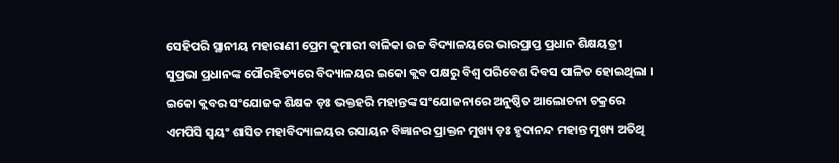ସେହିପରି ସ୍ଥାନୀୟ ମହାରାଣୀ ପ୍ରେମ କୁମାରୀ ବାଳିକା ଉଚ୍ଚ ବିଦ୍ୟାଳୟରେ ଭାରପ୍ରାପ୍ତ ପ୍ରଧାନ ଶିକ୍ଷୟତ୍ରୀ ସୁପ୍ରଭା ପ୍ରଧାନଙ୍କ ପୌରହିତ୍ୟରେ ବିଦ୍ୟାଳୟର ଇକୋ କ୍ଲବ ପକ୍ଷରୁ ବିଶ୍ୱ ପରିବେଶ ଦିବସ ପାଳିତ ହୋଇଥିଲା । ଇକୋ କ୍ଲବର ସଂଯୋଜକ ଶିକ୍ଷକ ଡ଼ଃ ଭକ୍ତହରି ମହାନ୍ତଙ୍କ ସଂଯୋଜନାରେ ଅନୁଷ୍ଠିତ ଆଲୋଚନା ଚକ୍ରରେ ଏମପିସି ସ୍ୱୟଂ ଶାସିତ ମହାବିଦ୍ୟାଳୟର ରସାୟନ ବିଜ୍ଞାନର ପ୍ରାକ୍ତନ ମୁଖ୍ୟ ଡ଼ଃ ହୃଦାନନ୍ଦ ମହାନ୍ତ ମୁଖ୍ୟ ଅତିଥି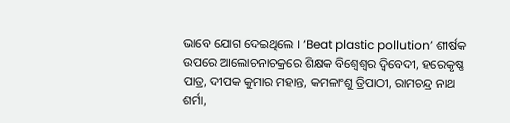ଭାବେ ଯୋଗ ଦେଇଥିଲେ । ‘Beat plastic pollution’ ଶୀର୍ଷକ ଉପରେ ଆଲୋଚନାଚକ୍ରରେ ଶିକ୍ଷକ ବିଶ୍ୱେଶ୍ୱର ଦ୍ୱିବେଦୀ, ହରେକୃଷ୍ଣ ପାତ୍ର, ଦୀପକ କୁମାର ମହାନ୍ତ, କମଳାଂଶୁ ତ୍ରିପାଠୀ, ରାମଚନ୍ଦ୍ର ନାଥ ଶର୍ମା,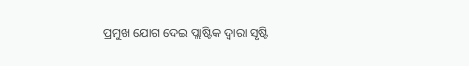ପ୍ରମୁଖ ଯୋଗ ଦେଇ ପ୍ଲାଷ୍ଟିକ ଦ୍ୱାରା ସୃଷ୍ଟି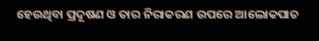ହେଉଥିବା ପ୍ରଦୂଷଣ ଓ ତାର ନିରାକରଣ ଉପରେ ଆଲୋକପାତ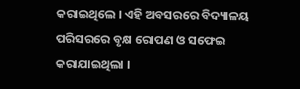କରାଇଥିଲେ । ଏହି ଅବସରରେ ବିଦ୍ୟାଳୟ ପରିସରରେ ବୃକ୍ଷ ରୋପଣ ଓ ସଫେଇ କରାଯାଇଥିଲା ।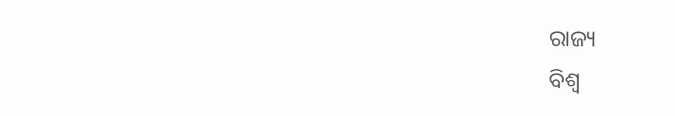ରାଜ୍ୟ
ବିଶ୍ୱ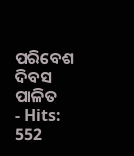ପରିବେଶ ଦିବସ ପାଳିତ
- Hits: 552